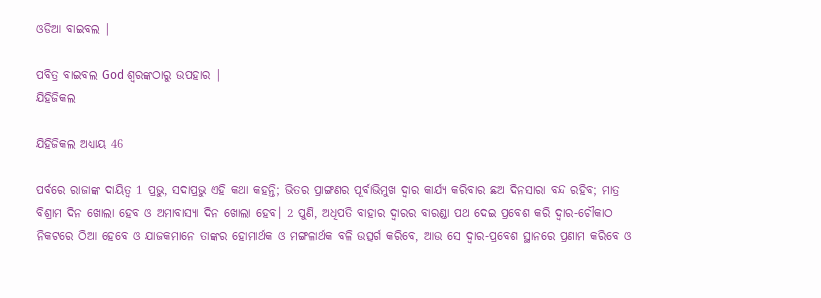ଓଡିଆ ବାଇବଲ |

ପବିତ୍ର ବାଇବଲ God ଶ୍ବରଙ୍କଠାରୁ ଉପହାର |
ଯିହିଜିକଲ

ଯିହିଜିକଲ ଅଧ୍ୟାୟ 46

ପର୍ବରେ ରାଜାଙ୍କ ଦାୟିତ୍ୱ 1 ପ୍ରଭୁ, ସଦାପ୍ରଭୁ ଏହି କଥା କହନ୍ତି; ଭିତର ପ୍ରାଙ୍ଗଣର ପୂର୍ବାଭିମୁଖ ଦ୍ୱାର କାର୍ଯ୍ୟ କରିବାର ଛଅ ଦିନସାରା ବନ୍ଦ ରହିବ; ମାତ୍ର ବିଶ୍ରାମ ଦିନ ଖୋଲା ହେବ ଓ ଅମାବାସ୍ୟା ଦିନ ଖୋଲା ହେବ। 2 ପୁଣି, ଅଧିପତି ବାହାର ଦ୍ୱାରର ବାରଣ୍ଡା ପଥ ଦେଇ ପ୍ରବେଶ କରି ଦ୍ୱାର-ଚୌକାଠ ନିକଟରେ ଠିଆ ହେବେ ଓ ଯାଜକମାନେ ତାଙ୍କର ହୋମାର୍ଥକ ଓ ମଙ୍ଗଳାର୍ଥକ ବଳି ଉତ୍ସର୍ଗ କରିବେ, ଆଉ ସେ ଦ୍ୱାର-ପ୍ରବେଶ ସ୍ଥାନରେ ପ୍ରଣାମ କରିବେ ଓ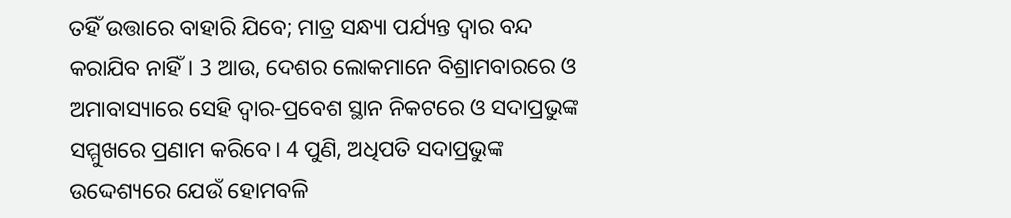ତହିଁ ଉତ୍ତାରେ ବାହାରି ଯିବେ; ମାତ୍ର ସନ୍ଧ୍ୟା ପର୍ଯ୍ୟନ୍ତ ଦ୍ୱାର ବନ୍ଦ କରାଯିବ ନାହିଁ। 3 ଆଉ, ଦେଶର ଲୋକମାନେ ବିଶ୍ରାମବାରରେ ଓ ଅମାବାସ୍ୟାରେ ସେହି ଦ୍ୱାର-ପ୍ରବେଶ ସ୍ଥାନ ନିକଟରେ ଓ ସଦାପ୍ରଭୁଙ୍କ ସମ୍ମୁଖରେ ପ୍ରଣାମ କରିବେ। 4 ପୁଣି, ଅଧିପତି ସଦାପ୍ରଭୁଙ୍କ ଉଦ୍ଦେଶ୍ୟରେ ଯେଉଁ ହୋମବଳି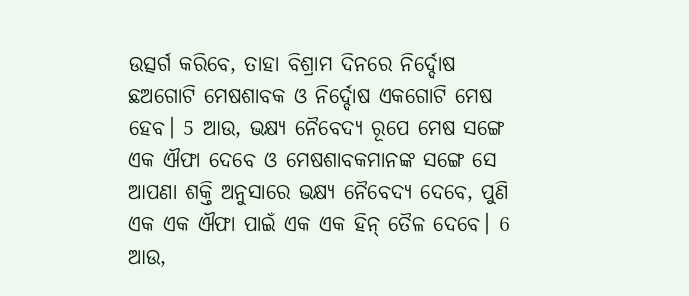ଉତ୍ସର୍ଗ କରିବେ, ତାହା ବିଶ୍ରାମ ଦିନରେ ନିର୍ଦ୍ଦୋଷ ଛଅଗୋଟି ମେଷଶାବକ ଓ ନିର୍ଦ୍ଦୋଷ ଏକଗୋଟି ମେଷ ହେବ। 5 ଆଉ, ଭକ୍ଷ୍ୟ ନୈବେଦ୍ୟ ରୂପେ ମେଷ ସଙ୍ଗେ ଏକ ଐଫା ଦେବେ ଓ ମେଷଶାବକମାନଙ୍କ ସଙ୍ଗେ ସେ ଆପଣା ଶକ୍ତି ଅନୁସାରେ ଭକ୍ଷ୍ୟ ନୈବେଦ୍ୟ ଦେବେ, ପୁଣି ଏକ ଏକ ଐଫା ପାଇଁ ଏକ ଏକ ହିନ୍‍ ତୈଳ ଦେବେ। 6 ଆଉ,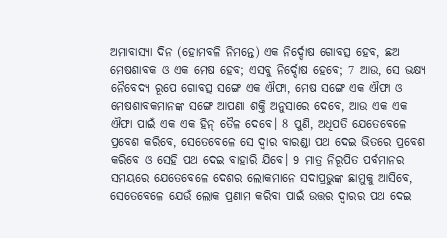ଅମାବାସ୍ୟା ଦିନ (ହୋମବଳି ନିମନ୍ତେ) ଏକ ନିର୍ଦ୍ଦୋଷ ଗୋବତ୍ସ ହେବ, ଛଅ ମେଷଶାବକ ଓ ଏକ ମେଷ ହେବ; ଏସବୁ ନିର୍ଦ୍ଦୋଷ ହେବେ; 7 ଆଉ, ସେ ଭକ୍ଷ୍ୟ ନୈବେଦ୍ୟ ରୂପେ ଗୋବତ୍ସ ସଙ୍ଗେ ଏକ ଐଫା, ମେଷ ସଙ୍ଗେ ଏକ ଐଫା ଓ ମେଷଶାବକମାନଙ୍କ ସଙ୍ଗେ ଆପଣା ଶକ୍ତି ଅନୁସାରେ ଦେବେ, ଆଉ ଏକ ଏକ ଐଫା ପାଇଁ ଏକ ଏକ ହିନ୍‍ ତୈଳ ଦେବେ। 8 ପୁଣି, ଅଧିପତି ଯେତେବେଳେ ପ୍ରବେଶ କରିବେ, ସେତେବେଳେ ସେ ଦ୍ୱାର ବାରଣ୍ଡା ପଥ ଦେଇ ଭିତରେ ପ୍ରବେଶ କରିବେ ଓ ସେହି ପଥ ଦେଇ ବାହାରି ଯିବେ। 9 ମାତ୍ର ନିରୂପିତ ପର୍ବମାନର ସମୟରେ ଯେତେବେଳେ ଦେଶର ଲୋକମାନେ ସଦାପ୍ରଭୁଙ୍କ ଛାମୁକୁ ଆସିବେ, ସେତେବେଳେ ଯେଉଁ ଲୋକ ପ୍ରଣାମ କରିବା ପାଇଁ ଉତ୍ତର ଦ୍ୱାରର ପଥ ଦେଇ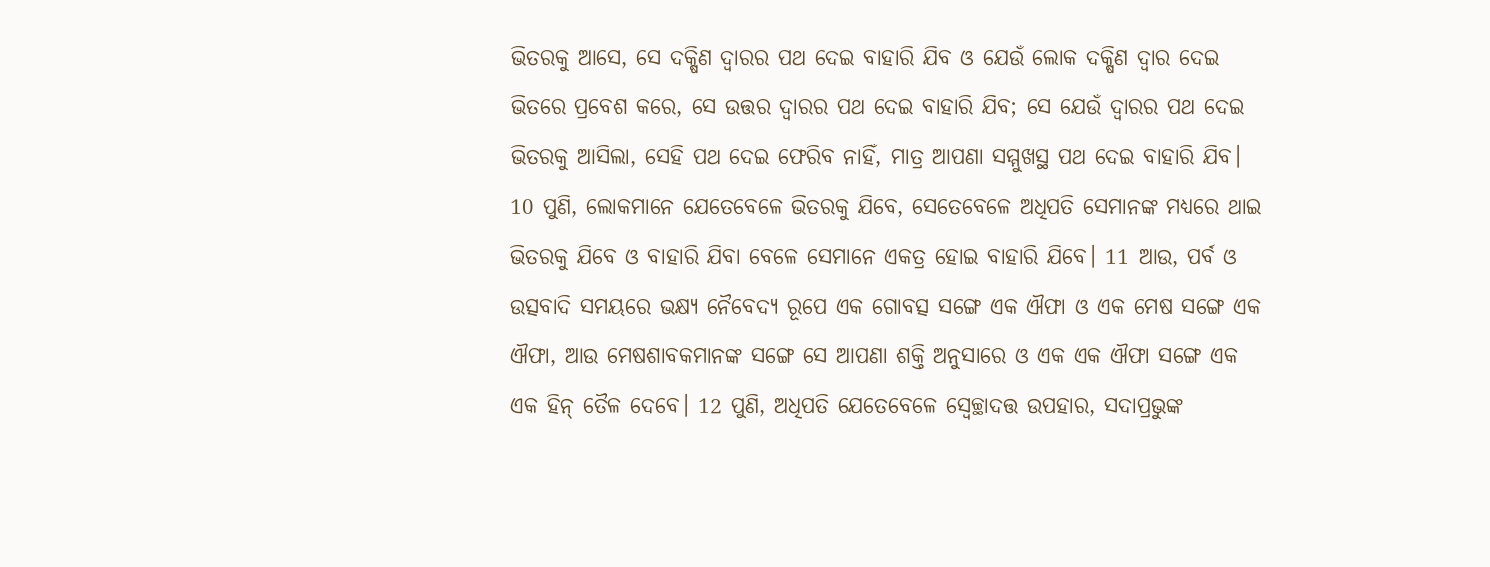ଭିତରକୁ ଆସେ, ସେ ଦକ୍ଷିଣ ଦ୍ୱାରର ପଥ ଦେଇ ବାହାରି ଯିବ ଓ ଯେଉଁ ଲୋକ ଦକ୍ଷିଣ ଦ୍ୱାର ଦେଇ ଭିତରେ ପ୍ରବେଶ କରେ, ସେ ଉତ୍ତର ଦ୍ୱାରର ପଥ ଦେଇ ବାହାରି ଯିବ; ସେ ଯେଉଁ ଦ୍ୱାରର ପଥ ଦେଇ ଭିତରକୁ ଆସିଲା, ସେହି ପଥ ଦେଇ ଫେରିବ ନାହିଁ, ମାତ୍ର ଆପଣା ସମ୍ମୁଖସ୍ଥ ପଥ ଦେଇ ବାହାରି ଯିବ। 10 ପୁଣି, ଲୋକମାନେ ଯେତେବେଳେ ଭିତରକୁ ଯିବେ, ସେତେବେଳେ ଅଧିପତି ସେମାନଙ୍କ ମଧ୍ୟରେ ଥାଇ ଭିତରକୁ ଯିବେ ଓ ବାହାରି ଯିବା ବେଳେ ସେମାନେ ଏକତ୍ର ହୋଇ ବାହାରି ଯିବେ। 11 ଆଉ, ପର୍ବ ଓ ଉତ୍ସବାଦି ସମୟରେ ଭକ୍ଷ୍ୟ ନୈବେଦ୍ୟ ରୂପେ ଏକ ଗୋବତ୍ସ ସଙ୍ଗେ ଏକ ଐଫା ଓ ଏକ ମେଷ ସଙ୍ଗେ ଏକ ଐଫା, ଆଉ ମେଷଶାବକମାନଙ୍କ ସଙ୍ଗେ ସେ ଆପଣା ଶକ୍ତି ଅନୁସାରେ ଓ ଏକ ଏକ ଐଫା ସଙ୍ଗେ ଏକ ଏକ ହିନ୍‍ ତୈଳ ଦେବେ। 12 ପୁଣି, ଅଧିପତି ଯେତେବେଳେ ସ୍ଵେଚ୍ଛାଦତ୍ତ ଉପହାର, ସଦାପ୍ରଭୁଙ୍କ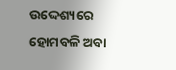ଉଦ୍ଦେଶ୍ୟରେ ହୋମବଳି ଅବା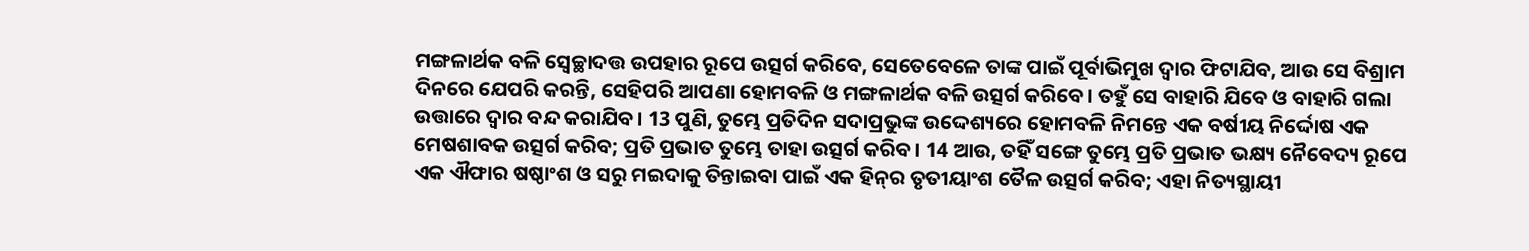ମଙ୍ଗଳାର୍ଥକ ବଳି ସ୍ଵେଚ୍ଛାଦତ୍ତ ଉପହାର ରୂପେ ଉତ୍ସର୍ଗ କରିବେ, ସେତେବେଳେ ତାଙ୍କ ପାଇଁ ପୂର୍ବାଭିମୁଖ ଦ୍ୱାର ଫିଟାଯିବ, ଆଉ ସେ ବିଶ୍ରାମ ଦିନରେ ଯେପରି କରନ୍ତି, ସେହିପରି ଆପଣା ହୋମବଳି ଓ ମଙ୍ଗଳାର୍ଥକ ବଳି ଉତ୍ସର୍ଗ କରିବେ। ତହୁଁ ସେ ବାହାରି ଯିବେ ଓ ବାହାରି ଗଲା ଉତ୍ତାରେ ଦ୍ୱାର ବନ୍ଦ କରାଯିବ। 13 ପୁଣି, ତୁମ୍ଭେ ପ୍ରତିଦିନ ସଦାପ୍ରଭୁଙ୍କ ଉଦ୍ଦେଶ୍ୟରେ ହୋମବଳି ନିମନ୍ତେ ଏକ ବର୍ଷୀୟ ନିର୍ଦ୍ଦୋଷ ଏକ ମେଷଶାବକ ଉତ୍ସର୍ଗ କରିବ; ପ୍ରତି ପ୍ରଭାତ ତୁମ୍ଭେ ତାହା ଉତ୍ସର୍ଗ କରିବ। 14 ଆଉ, ତହିଁ ସଙ୍ଗେ ତୁମ୍ଭେ ପ୍ରତି ପ୍ରଭାତ ଭକ୍ଷ୍ୟ ନୈବେଦ୍ୟ ରୂପେ ଏକ ଐଫାର ଷଷ୍ଠାଂଶ ଓ ସରୁ ମଇଦାକୁ ତିନ୍ତାଇବା ପାଇଁ ଏକ ହିନ୍‍ର ତୃତୀୟାଂଶ ତୈଳ ଉତ୍ସର୍ଗ କରିବ; ଏହା ନିତ୍ୟସ୍ଥାୟୀ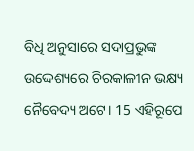ବିଧି ଅନୁସାରେ ସଦାପ୍ରଭୁଙ୍କ ଉଦ୍ଦେଶ୍ୟରେ ଚିରକାଳୀନ ଭକ୍ଷ୍ୟ ନୈବେଦ୍ୟ ଅଟେ। 15 ଏହିରୂପେ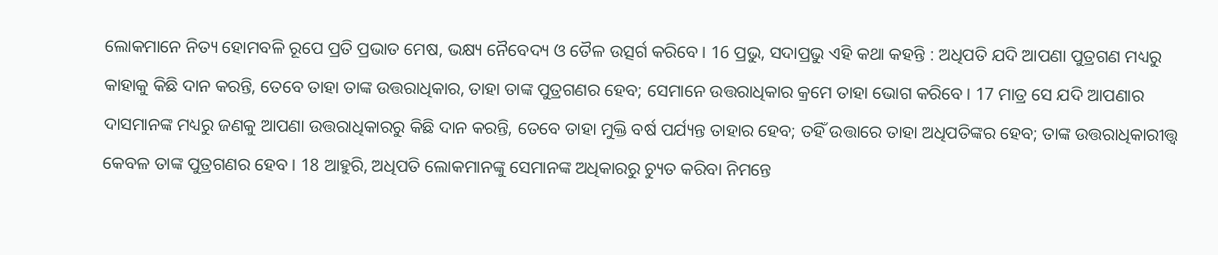ଲୋକମାନେ ନିତ୍ୟ ହୋମବଳି ରୂପେ ପ୍ରତି ପ୍ରଭାତ ମେଷ, ଭକ୍ଷ୍ୟ ନୈବେଦ୍ୟ ଓ ତୈଳ ଉତ୍ସର୍ଗ କରିବେ। 16 ପ୍ରଭୁ, ସଦାପ୍ରଭୁ ଏହି କଥା କହନ୍ତି : ଅଧିପତି ଯଦି ଆପଣା ପୁତ୍ରଗଣ ମଧ୍ୟରୁ କାହାକୁ କିଛି ଦାନ କରନ୍ତି, ତେବେ ତାହା ତାଙ୍କ ଉତ୍ତରାଧିକାର, ତାହା ତାଙ୍କ ପୁତ୍ରଗଣର ହେବ; ସେମାନେ ଉତ୍ତରାଧିକାର କ୍ରମେ ତାହା ଭୋଗ କରିବେ। 17 ମାତ୍ର ସେ ଯଦି ଆପଣାର ଦାସମାନଙ୍କ ମଧ୍ୟରୁ ଜଣକୁ ଆପଣା ଉତ୍ତରାଧିକାରରୁ କିଛି ଦାନ କରନ୍ତି, ତେବେ ତାହା ମୁକ୍ତି ବର୍ଷ ପର୍ଯ୍ୟନ୍ତ ତାହାର ହେବ; ତହିଁ ଉତ୍ତାରେ ତାହା ଅଧିପତିଙ୍କର ହେବ; ତାଙ୍କ ଉତ୍ତରାଧିକାରୀତ୍ତ୍ୱ କେବଳ ତାଙ୍କ ପୁତ୍ରଗଣର ହେବ। 18 ଆହୁରି, ଅଧିପତି ଲୋକମାନଙ୍କୁ ସେମାନଙ୍କ ଅଧିକାରରୁ ଚ୍ୟୁତ କରିବା ନିମନ୍ତେ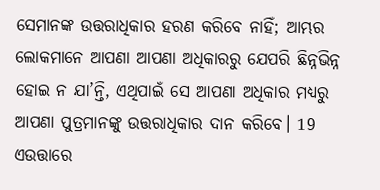ସେମାନଙ୍କ ଉତ୍ତରାଧିକାର ହରଣ କରିବେ ନାହିଁ; ଆମ୍ଭର ଲୋକମାନେ ଆପଣା ଆପଣା ଅଧିକାରରୁ ଯେପରି ଛିନ୍ନଭିନ୍ନ ହୋଇ ନ ଯା’ନ୍ତି, ଏଥିପାଇଁ ସେ ଆପଣା ଅଧିକାର ମଧ୍ୟରୁ ଆପଣା ପୁତ୍ରମାନଙ୍କୁ ଉତ୍ତରାଧିକାର ଦାନ କରିବେ। 19 ଏଉତ୍ତାରେ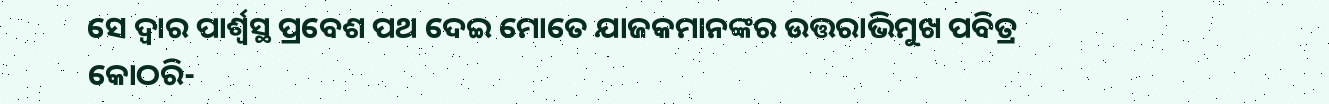ସେ ଦ୍ୱାର ପାର୍ଶ୍ୱସ୍ଥ ପ୍ରବେଶ ପଥ ଦେଇ ମୋତେ ଯାଜକମାନଙ୍କର ଉତ୍ତରାଭିମୁଖ ପବିତ୍ର କୋଠରି-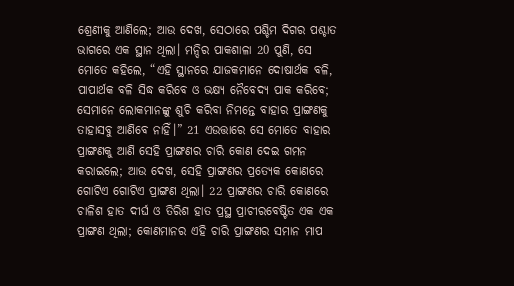ଶ୍ରେଣୀକୁ ଆଣିଲେ; ଆଉ ଦେଖ, ସେଠାରେ ପଶ୍ଚିମ ଦିଗର ପଶ୍ଚାତ ଭାଗରେ ଏକ ସ୍ଥାନ ଥିଲା। ମନ୍ଦିର ପାକଶାଳା 20 ପୁଣି, ସେ ମୋତେ କହିଲେ, “ଏହି ସ୍ଥାନରେ ଯାଜକମାନେ ଦୋଷାର୍ଥକ ବଳି, ପାପାର୍ଥକ ବଳି ସିଦ୍ଧ କରିବେ ଓ ଭକ୍ଷ୍ୟ ନୈବେଦ୍ୟ ପାକ କରିବେ; ସେମାନେ ଲୋକମାନଙ୍କୁ ଶୁଚି କରିବା ନିମନ୍ତେ ବାହାର ପ୍ରାଙ୍ଗଣକୁ ତାହାସବୁ ଆଣିବେ ନାହିଁ।” 21 ଏଉତ୍ତାରେ ସେ ମୋତେ ବାହାର ପ୍ରାଙ୍ଗଣକୁ ଆଣି ସେହି ପ୍ରାଙ୍ଗଣର ଚାରି କୋଣ ଦେଇ ଗମନ କରାଇଲେ; ଆଉ ଦେଖ, ସେହି ପ୍ରାଙ୍ଗଣର ପ୍ରତ୍ୟେକ କୋଣରେ ଗୋଟିଏ ଗୋଟିଏ ପ୍ରାଙ୍ଗଣ ଥିଲା। 22 ପ୍ରାଙ୍ଗଣର ଚାରି କୋଣରେ ଚାଳିଶ ହାତ ଦୀର୍ଘ ଓ ତିରିଶ ହାତ ପ୍ରସ୍ଥ ପ୍ରାଚୀରବେଷ୍ଟିତ ଏକ ଏକ ପ୍ରାଙ୍ଗଣ ଥିଲା; କୋଣମାନର ଏହି ଚାରି ପ୍ରାଙ୍ଗଣର ସମାନ ମାପ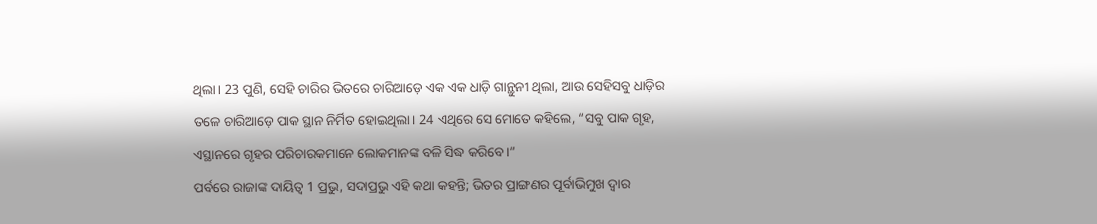ଥିଲା। 23 ପୁଣି, ସେହି ଚାରିର ଭିତରେ ଚାରିଆଡ଼େ ଏକ ଏକ ଧାଡ଼ି ଗାନ୍ଥୁନୀ ଥିଲା, ଆଉ ସେହିସବୁ ଧାଡ଼ିର ତଳେ ଚାରିଆଡ଼େ ପାକ ସ୍ଥାନ ନିର୍ମିତ ହୋଇଥିଲା। 24 ଏଥିରେ ସେ ମୋତେ କହିଲେ, “ସବୁ ପାକ ଗୃହ, ଏସ୍ଥାନରେ ଗୃହର ପରିଚାରକମାନେ ଲୋକମାନଙ୍କ ବଳି ସିଦ୍ଧ କରିବେ।”
ପର୍ବରେ ରାଜାଙ୍କ ଦାୟିତ୍ୱ 1 ପ୍ରଭୁ, ସଦାପ୍ରଭୁ ଏହି କଥା କହନ୍ତି; ଭିତର ପ୍ରାଙ୍ଗଣର ପୂର୍ବାଭିମୁଖ ଦ୍ୱାର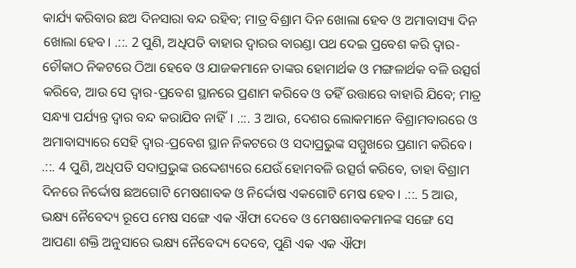କାର୍ଯ୍ୟ କରିବାର ଛଅ ଦିନସାରା ବନ୍ଦ ରହିବ; ମାତ୍ର ବିଶ୍ରାମ ଦିନ ଖୋଲା ହେବ ଓ ଅମାବାସ୍ୟା ଦିନ ଖୋଲା ହେବ। .::. 2 ପୁଣି, ଅଧିପତି ବାହାର ଦ୍ୱାରର ବାରଣ୍ଡା ପଥ ଦେଇ ପ୍ରବେଶ କରି ଦ୍ୱାର-ଚୌକାଠ ନିକଟରେ ଠିଆ ହେବେ ଓ ଯାଜକମାନେ ତାଙ୍କର ହୋମାର୍ଥକ ଓ ମଙ୍ଗଳାର୍ଥକ ବଳି ଉତ୍ସର୍ଗ କରିବେ, ଆଉ ସେ ଦ୍ୱାର-ପ୍ରବେଶ ସ୍ଥାନରେ ପ୍ରଣାମ କରିବେ ଓ ତହିଁ ଉତ୍ତାରେ ବାହାରି ଯିବେ; ମାତ୍ର ସନ୍ଧ୍ୟା ପର୍ଯ୍ୟନ୍ତ ଦ୍ୱାର ବନ୍ଦ କରାଯିବ ନାହିଁ। .::. 3 ଆଉ, ଦେଶର ଲୋକମାନେ ବିଶ୍ରାମବାରରେ ଓ ଅମାବାସ୍ୟାରେ ସେହି ଦ୍ୱାର-ପ୍ରବେଶ ସ୍ଥାନ ନିକଟରେ ଓ ସଦାପ୍ରଭୁଙ୍କ ସମ୍ମୁଖରେ ପ୍ରଣାମ କରିବେ। .::. 4 ପୁଣି, ଅଧିପତି ସଦାପ୍ରଭୁଙ୍କ ଉଦ୍ଦେଶ୍ୟରେ ଯେଉଁ ହୋମବଳି ଉତ୍ସର୍ଗ କରିବେ, ତାହା ବିଶ୍ରାମ ଦିନରେ ନିର୍ଦ୍ଦୋଷ ଛଅଗୋଟି ମେଷଶାବକ ଓ ନିର୍ଦ୍ଦୋଷ ଏକଗୋଟି ମେଷ ହେବ। .::. 5 ଆଉ, ଭକ୍ଷ୍ୟ ନୈବେଦ୍ୟ ରୂପେ ମେଷ ସଙ୍ଗେ ଏକ ଐଫା ଦେବେ ଓ ମେଷଶାବକମାନଙ୍କ ସଙ୍ଗେ ସେ ଆପଣା ଶକ୍ତି ଅନୁସାରେ ଭକ୍ଷ୍ୟ ନୈବେଦ୍ୟ ଦେବେ, ପୁଣି ଏକ ଏକ ଐଫା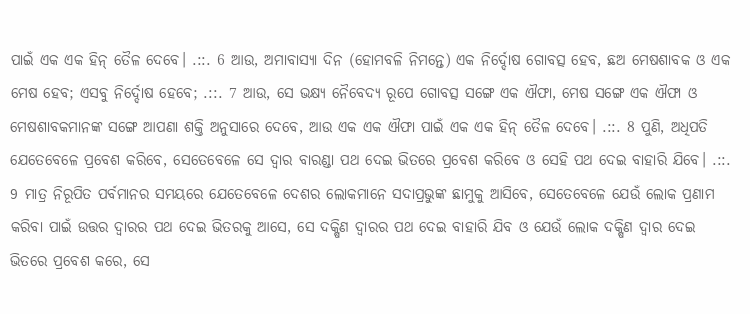ପାଇଁ ଏକ ଏକ ହିନ୍‍ ତୈଳ ଦେବେ। .::. 6 ଆଉ, ଅମାବାସ୍ୟା ଦିନ (ହୋମବଳି ନିମନ୍ତେ) ଏକ ନିର୍ଦ୍ଦୋଷ ଗୋବତ୍ସ ହେବ, ଛଅ ମେଷଶାବକ ଓ ଏକ ମେଷ ହେବ; ଏସବୁ ନିର୍ଦ୍ଦୋଷ ହେବେ; .::. 7 ଆଉ, ସେ ଭକ୍ଷ୍ୟ ନୈବେଦ୍ୟ ରୂପେ ଗୋବତ୍ସ ସଙ୍ଗେ ଏକ ଐଫା, ମେଷ ସଙ୍ଗେ ଏକ ଐଫା ଓ ମେଷଶାବକମାନଙ୍କ ସଙ୍ଗେ ଆପଣା ଶକ୍ତି ଅନୁସାରେ ଦେବେ, ଆଉ ଏକ ଏକ ଐଫା ପାଇଁ ଏକ ଏକ ହିନ୍‍ ତୈଳ ଦେବେ। .::. 8 ପୁଣି, ଅଧିପତି ଯେତେବେଳେ ପ୍ରବେଶ କରିବେ, ସେତେବେଳେ ସେ ଦ୍ୱାର ବାରଣ୍ଡା ପଥ ଦେଇ ଭିତରେ ପ୍ରବେଶ କରିବେ ଓ ସେହି ପଥ ଦେଇ ବାହାରି ଯିବେ। .::. 9 ମାତ୍ର ନିରୂପିତ ପର୍ବମାନର ସମୟରେ ଯେତେବେଳେ ଦେଶର ଲୋକମାନେ ସଦାପ୍ରଭୁଙ୍କ ଛାମୁକୁ ଆସିବେ, ସେତେବେଳେ ଯେଉଁ ଲୋକ ପ୍ରଣାମ କରିବା ପାଇଁ ଉତ୍ତର ଦ୍ୱାରର ପଥ ଦେଇ ଭିତରକୁ ଆସେ, ସେ ଦକ୍ଷିଣ ଦ୍ୱାରର ପଥ ଦେଇ ବାହାରି ଯିବ ଓ ଯେଉଁ ଲୋକ ଦକ୍ଷିଣ ଦ୍ୱାର ଦେଇ ଭିତରେ ପ୍ରବେଶ କରେ, ସେ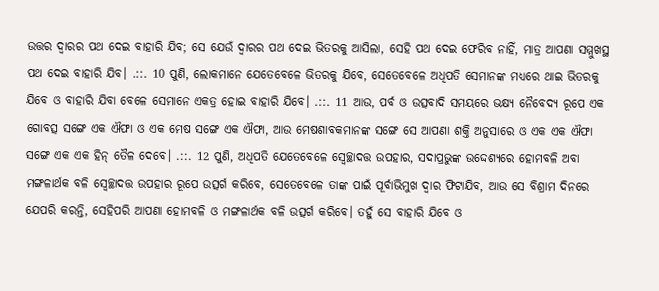ଉତ୍ତର ଦ୍ୱାରର ପଥ ଦେଇ ବାହାରି ଯିବ; ସେ ଯେଉଁ ଦ୍ୱାରର ପଥ ଦେଇ ଭିତରକୁ ଆସିଲା, ସେହି ପଥ ଦେଇ ଫେରିବ ନାହିଁ, ମାତ୍ର ଆପଣା ସମ୍ମୁଖସ୍ଥ ପଥ ଦେଇ ବାହାରି ଯିବ। .::. 10 ପୁଣି, ଲୋକମାନେ ଯେତେବେଳେ ଭିତରକୁ ଯିବେ, ସେତେବେଳେ ଅଧିପତି ସେମାନଙ୍କ ମଧ୍ୟରେ ଥାଇ ଭିତରକୁ ଯିବେ ଓ ବାହାରି ଯିବା ବେଳେ ସେମାନେ ଏକତ୍ର ହୋଇ ବାହାରି ଯିବେ। .::. 11 ଆଉ, ପର୍ବ ଓ ଉତ୍ସବାଦି ସମୟରେ ଭକ୍ଷ୍ୟ ନୈବେଦ୍ୟ ରୂପେ ଏକ ଗୋବତ୍ସ ସଙ୍ଗେ ଏକ ଐଫା ଓ ଏକ ମେଷ ସଙ୍ଗେ ଏକ ଐଫା, ଆଉ ମେଷଶାବକମାନଙ୍କ ସଙ୍ଗେ ସେ ଆପଣା ଶକ୍ତି ଅନୁସାରେ ଓ ଏକ ଏକ ଐଫା ସଙ୍ଗେ ଏକ ଏକ ହିନ୍‍ ତୈଳ ଦେବେ। .::. 12 ପୁଣି, ଅଧିପତି ଯେତେବେଳେ ସ୍ଵେଚ୍ଛାଦତ୍ତ ଉପହାର, ସଦାପ୍ରଭୁଙ୍କ ଉଦ୍ଦେଶ୍ୟରେ ହୋମବଳି ଅବା ମଙ୍ଗଳାର୍ଥକ ବଳି ସ୍ଵେଚ୍ଛାଦତ୍ତ ଉପହାର ରୂପେ ଉତ୍ସର୍ଗ କରିବେ, ସେତେବେଳେ ତାଙ୍କ ପାଇଁ ପୂର୍ବାଭିମୁଖ ଦ୍ୱାର ଫିଟାଯିବ, ଆଉ ସେ ବିଶ୍ରାମ ଦିନରେ ଯେପରି କରନ୍ତି, ସେହିପରି ଆପଣା ହୋମବଳି ଓ ମଙ୍ଗଳାର୍ଥକ ବଳି ଉତ୍ସର୍ଗ କରିବେ। ତହୁଁ ସେ ବାହାରି ଯିବେ ଓ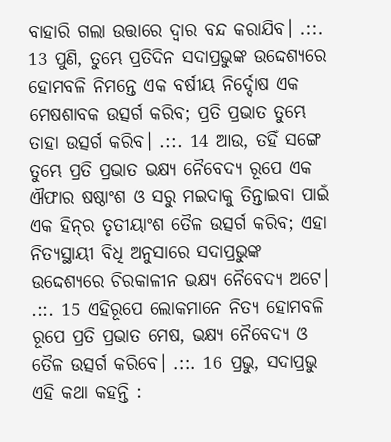ବାହାରି ଗଲା ଉତ୍ତାରେ ଦ୍ୱାର ବନ୍ଦ କରାଯିବ। .::. 13 ପୁଣି, ତୁମ୍ଭେ ପ୍ରତିଦିନ ସଦାପ୍ରଭୁଙ୍କ ଉଦ୍ଦେଶ୍ୟରେ ହୋମବଳି ନିମନ୍ତେ ଏକ ବର୍ଷୀୟ ନିର୍ଦ୍ଦୋଷ ଏକ ମେଷଶାବକ ଉତ୍ସର୍ଗ କରିବ; ପ୍ରତି ପ୍ରଭାତ ତୁମ୍ଭେ ତାହା ଉତ୍ସର୍ଗ କରିବ। .::. 14 ଆଉ, ତହିଁ ସଙ୍ଗେ ତୁମ୍ଭେ ପ୍ରତି ପ୍ରଭାତ ଭକ୍ଷ୍ୟ ନୈବେଦ୍ୟ ରୂପେ ଏକ ଐଫାର ଷଷ୍ଠାଂଶ ଓ ସରୁ ମଇଦାକୁ ତିନ୍ତାଇବା ପାଇଁ ଏକ ହିନ୍‍ର ତୃତୀୟାଂଶ ତୈଳ ଉତ୍ସର୍ଗ କରିବ; ଏହା ନିତ୍ୟସ୍ଥାୟୀ ବିଧି ଅନୁସାରେ ସଦାପ୍ରଭୁଙ୍କ ଉଦ୍ଦେଶ୍ୟରେ ଚିରକାଳୀନ ଭକ୍ଷ୍ୟ ନୈବେଦ୍ୟ ଅଟେ। .::. 15 ଏହିରୂପେ ଲୋକମାନେ ନିତ୍ୟ ହୋମବଳି ରୂପେ ପ୍ରତି ପ୍ରଭାତ ମେଷ, ଭକ୍ଷ୍ୟ ନୈବେଦ୍ୟ ଓ ତୈଳ ଉତ୍ସର୍ଗ କରିବେ। .::. 16 ପ୍ରଭୁ, ସଦାପ୍ରଭୁ ଏହି କଥା କହନ୍ତି :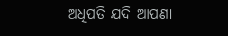ଅଧିପତି ଯଦି ଆପଣା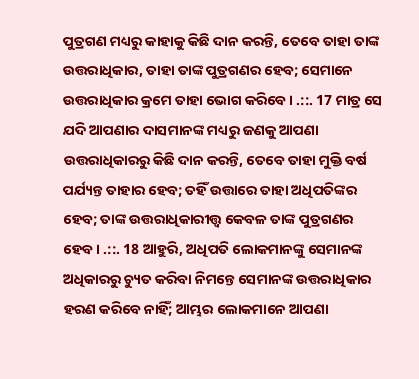ପୁତ୍ରଗଣ ମଧ୍ୟରୁ କାହାକୁ କିଛି ଦାନ କରନ୍ତି, ତେବେ ତାହା ତାଙ୍କ ଉତ୍ତରାଧିକାର, ତାହା ତାଙ୍କ ପୁତ୍ରଗଣର ହେବ; ସେମାନେ ଉତ୍ତରାଧିକାର କ୍ରମେ ତାହା ଭୋଗ କରିବେ। .::. 17 ମାତ୍ର ସେ ଯଦି ଆପଣାର ଦାସମାନଙ୍କ ମଧ୍ୟରୁ ଜଣକୁ ଆପଣା ଉତ୍ତରାଧିକାରରୁ କିଛି ଦାନ କରନ୍ତି, ତେବେ ତାହା ମୁକ୍ତି ବର୍ଷ ପର୍ଯ୍ୟନ୍ତ ତାହାର ହେବ; ତହିଁ ଉତ୍ତାରେ ତାହା ଅଧିପତିଙ୍କର ହେବ; ତାଙ୍କ ଉତ୍ତରାଧିକାରୀତ୍ତ୍ୱ କେବଳ ତାଙ୍କ ପୁତ୍ରଗଣର ହେବ। .::. 18 ଆହୁରି, ଅଧିପତି ଲୋକମାନଙ୍କୁ ସେମାନଙ୍କ ଅଧିକାରରୁ ଚ୍ୟୁତ କରିବା ନିମନ୍ତେ ସେମାନଙ୍କ ଉତ୍ତରାଧିକାର ହରଣ କରିବେ ନାହିଁ; ଆମ୍ଭର ଲୋକମାନେ ଆପଣା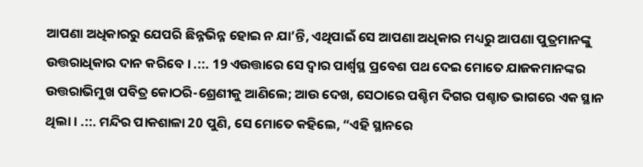ଆପଣା ଅଧିକାରରୁ ଯେପରି ଛିନ୍ନଭିନ୍ନ ହୋଇ ନ ଯା’ନ୍ତି, ଏଥିପାଇଁ ସେ ଆପଣା ଅଧିକାର ମଧ୍ୟରୁ ଆପଣା ପୁତ୍ରମାନଙ୍କୁ ଉତ୍ତରାଧିକାର ଦାନ କରିବେ। .::. 19 ଏଉତ୍ତାରେ ସେ ଦ୍ୱାର ପାର୍ଶ୍ୱସ୍ଥ ପ୍ରବେଶ ପଥ ଦେଇ ମୋତେ ଯାଜକମାନଙ୍କର ଉତ୍ତରାଭିମୁଖ ପବିତ୍ର କୋଠରି-ଶ୍ରେଣୀକୁ ଆଣିଲେ; ଆଉ ଦେଖ, ସେଠାରେ ପଶ୍ଚିମ ଦିଗର ପଶ୍ଚାତ ଭାଗରେ ଏକ ସ୍ଥାନ ଥିଲା। .::. ମନ୍ଦିର ପାକଶାଳା 20 ପୁଣି, ସେ ମୋତେ କହିଲେ, “ଏହି ସ୍ଥାନରେ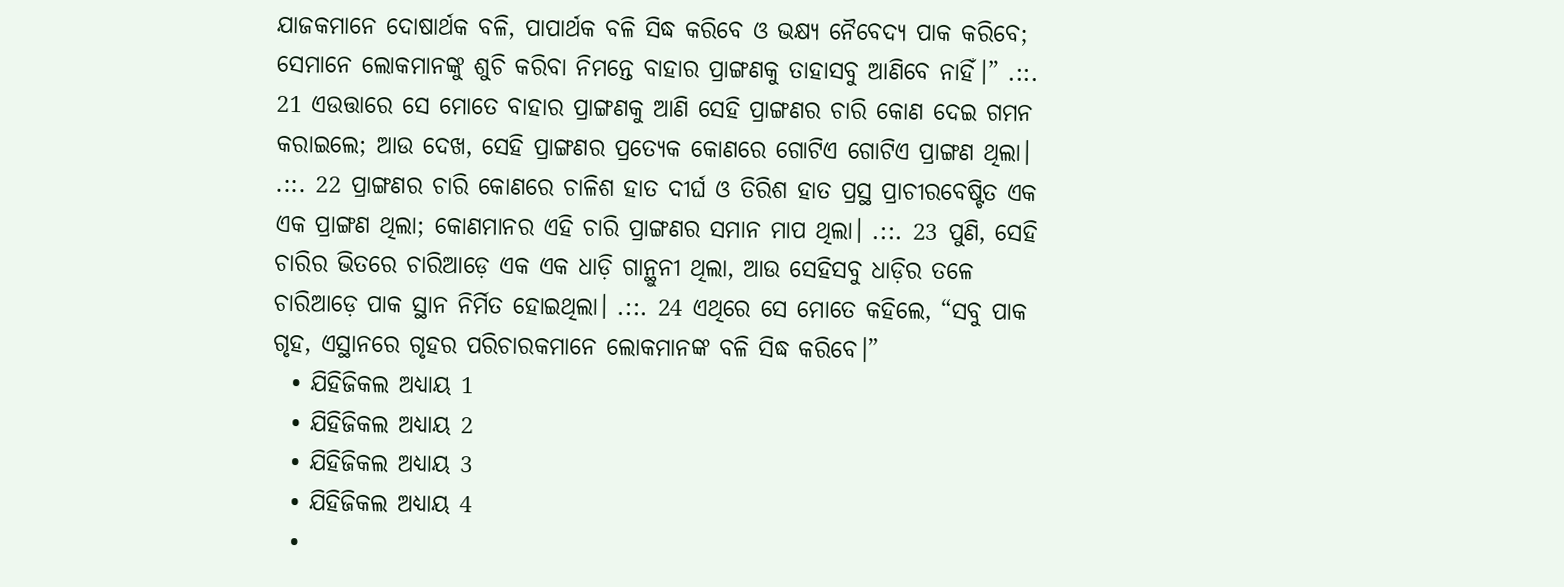ଯାଜକମାନେ ଦୋଷାର୍ଥକ ବଳି, ପାପାର୍ଥକ ବଳି ସିଦ୍ଧ କରିବେ ଓ ଭକ୍ଷ୍ୟ ନୈବେଦ୍ୟ ପାକ କରିବେ; ସେମାନେ ଲୋକମାନଙ୍କୁ ଶୁଚି କରିବା ନିମନ୍ତେ ବାହାର ପ୍ରାଙ୍ଗଣକୁ ତାହାସବୁ ଆଣିବେ ନାହିଁ।” .::. 21 ଏଉତ୍ତାରେ ସେ ମୋତେ ବାହାର ପ୍ରାଙ୍ଗଣକୁ ଆଣି ସେହି ପ୍ରାଙ୍ଗଣର ଚାରି କୋଣ ଦେଇ ଗମନ କରାଇଲେ; ଆଉ ଦେଖ, ସେହି ପ୍ରାଙ୍ଗଣର ପ୍ରତ୍ୟେକ କୋଣରେ ଗୋଟିଏ ଗୋଟିଏ ପ୍ରାଙ୍ଗଣ ଥିଲା। .::. 22 ପ୍ରାଙ୍ଗଣର ଚାରି କୋଣରେ ଚାଳିଶ ହାତ ଦୀର୍ଘ ଓ ତିରିଶ ହାତ ପ୍ରସ୍ଥ ପ୍ରାଚୀରବେଷ୍ଟିତ ଏକ ଏକ ପ୍ରାଙ୍ଗଣ ଥିଲା; କୋଣମାନର ଏହି ଚାରି ପ୍ରାଙ୍ଗଣର ସମାନ ମାପ ଥିଲା। .::. 23 ପୁଣି, ସେହି ଚାରିର ଭିତରେ ଚାରିଆଡ଼େ ଏକ ଏକ ଧାଡ଼ି ଗାନ୍ଥୁନୀ ଥିଲା, ଆଉ ସେହିସବୁ ଧାଡ଼ିର ତଳେ ଚାରିଆଡ଼େ ପାକ ସ୍ଥାନ ନିର୍ମିତ ହୋଇଥିଲା। .::. 24 ଏଥିରେ ସେ ମୋତେ କହିଲେ, “ସବୁ ପାକ ଗୃହ, ଏସ୍ଥାନରେ ଗୃହର ପରିଚାରକମାନେ ଲୋକମାନଙ୍କ ବଳି ସିଦ୍ଧ କରିବେ।”
  • ଯିହିଜିକଲ ଅଧ୍ୟାୟ 1
  • ଯିହିଜିକଲ ଅଧ୍ୟାୟ 2
  • ଯିହିଜିକଲ ଅଧ୍ୟାୟ 3
  • ଯିହିଜିକଲ ଅଧ୍ୟାୟ 4
  •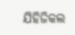ଯିହିଜିକଲ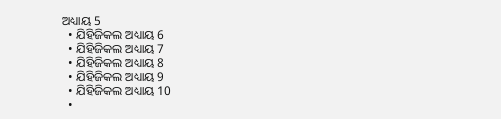ଅଧ୍ୟାୟ 5
  • ଯିହିଜିକଲ ଅଧ୍ୟାୟ 6
  • ଯିହିଜିକଲ ଅଧ୍ୟାୟ 7
  • ଯିହିଜିକଲ ଅଧ୍ୟାୟ 8
  • ଯିହିଜିକଲ ଅଧ୍ୟାୟ 9
  • ଯିହିଜିକଲ ଅଧ୍ୟାୟ 10
  •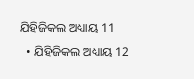ଯିହିଜିକଲ ଅଧ୍ୟାୟ 11
  • ଯିହିଜିକଲ ଅଧ୍ୟାୟ 12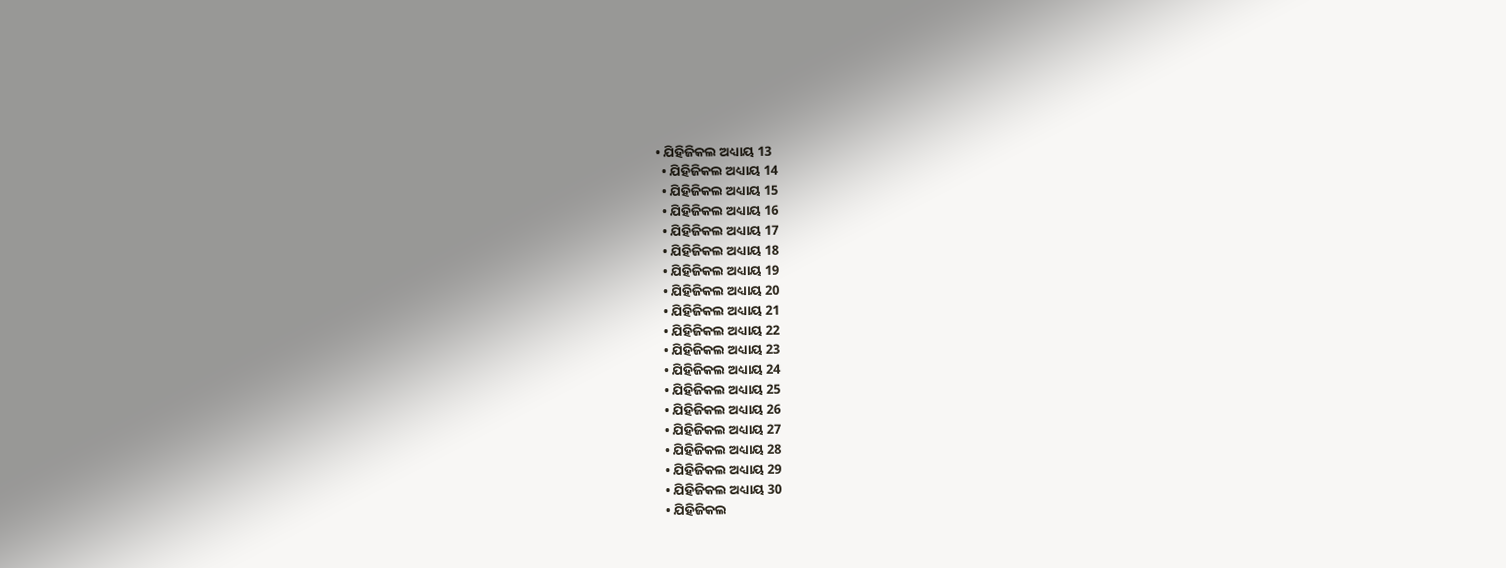• ଯିହିଜିକଲ ଅଧ୍ୟାୟ 13
  • ଯିହିଜିକଲ ଅଧ୍ୟାୟ 14
  • ଯିହିଜିକଲ ଅଧ୍ୟାୟ 15
  • ଯିହିଜିକଲ ଅଧ୍ୟାୟ 16
  • ଯିହିଜିକଲ ଅଧ୍ୟାୟ 17
  • ଯିହିଜିକଲ ଅଧ୍ୟାୟ 18
  • ଯିହିଜିକଲ ଅଧ୍ୟାୟ 19
  • ଯିହିଜିକଲ ଅଧ୍ୟାୟ 20
  • ଯିହିଜିକଲ ଅଧ୍ୟାୟ 21
  • ଯିହିଜିକଲ ଅଧ୍ୟାୟ 22
  • ଯିହିଜିକଲ ଅଧ୍ୟାୟ 23
  • ଯିହିଜିକଲ ଅଧ୍ୟାୟ 24
  • ଯିହିଜିକଲ ଅଧ୍ୟାୟ 25
  • ଯିହିଜିକଲ ଅଧ୍ୟାୟ 26
  • ଯିହିଜିକଲ ଅଧ୍ୟାୟ 27
  • ଯିହିଜିକଲ ଅଧ୍ୟାୟ 28
  • ଯିହିଜିକଲ ଅଧ୍ୟାୟ 29
  • ଯିହିଜିକଲ ଅଧ୍ୟାୟ 30
  • ଯିହିଜିକଲ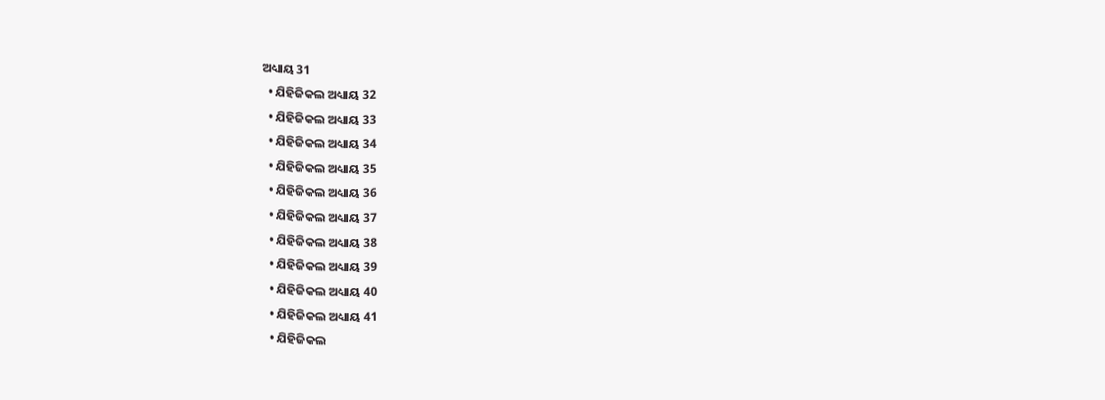ଅଧ୍ୟାୟ 31
  • ଯିହିଜିକଲ ଅଧ୍ୟାୟ 32
  • ଯିହିଜିକଲ ଅଧ୍ୟାୟ 33
  • ଯିହିଜିକଲ ଅଧ୍ୟାୟ 34
  • ଯିହିଜିକଲ ଅଧ୍ୟାୟ 35
  • ଯିହିଜିକଲ ଅଧ୍ୟାୟ 36
  • ଯିହିଜିକଲ ଅଧ୍ୟାୟ 37
  • ଯିହିଜିକଲ ଅଧ୍ୟାୟ 38
  • ଯିହିଜିକଲ ଅଧ୍ୟାୟ 39
  • ଯିହିଜିକଲ ଅଧ୍ୟାୟ 40
  • ଯିହିଜିକଲ ଅଧ୍ୟାୟ 41
  • ଯିହିଜିକଲ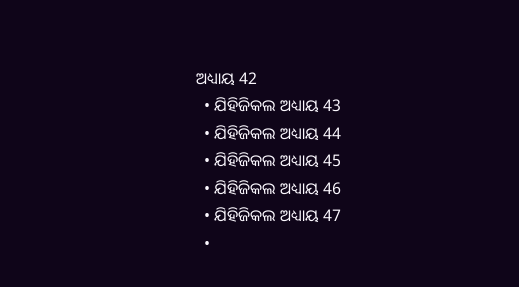ଅଧ୍ୟାୟ 42
  • ଯିହିଜିକଲ ଅଧ୍ୟାୟ 43
  • ଯିହିଜିକଲ ଅଧ୍ୟାୟ 44
  • ଯିହିଜିକଲ ଅଧ୍ୟାୟ 45
  • ଯିହିଜିକଲ ଅଧ୍ୟାୟ 46
  • ଯିହିଜିକଲ ଅଧ୍ୟାୟ 47
  •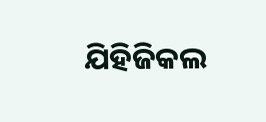ଯିହିଜିକଲ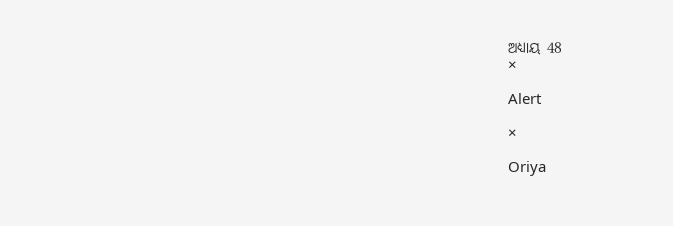ଅଧ୍ୟାୟ 48
×

Alert

×

Oriya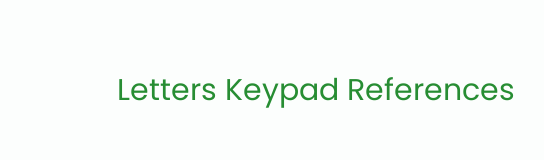Letters Keypad References